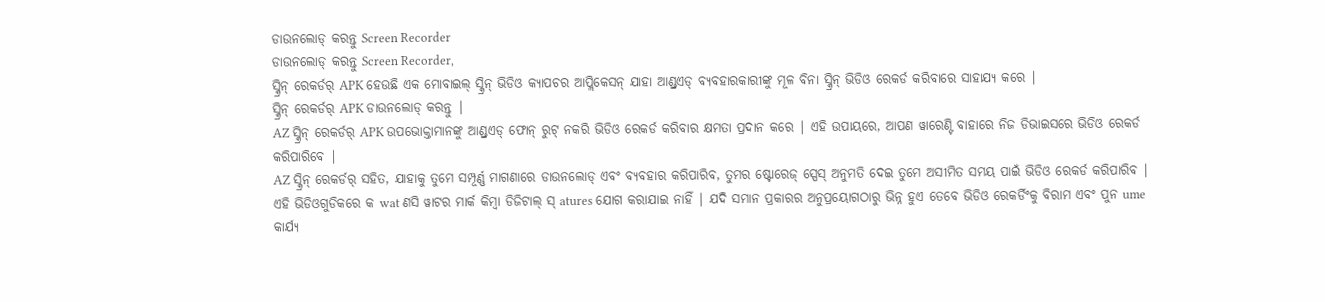ଡାଉନଲୋଡ୍ କରନ୍ତୁ Screen Recorder
ଡାଉନଲୋଡ୍ କରନ୍ତୁ Screen Recorder,
ସ୍କ୍ରିନ୍ ରେକର୍ଡର୍ APK ହେଉଛି ଏକ ମୋବାଇଲ୍ ସ୍କ୍ରିନ୍ ଭିଡିଓ କ୍ୟାପଚର ଆପ୍ଲିକେସନ୍ ଯାହା ଆଣ୍ଡ୍ରଏଡ୍ ବ୍ୟବହାରକାରୀଙ୍କୁ ମୂଳ ବିନା ସ୍କ୍ରିନ୍ ଭିଡିଓ ରେକର୍ଡ କରିବାରେ ସାହାଯ୍ୟ କରେ |
ସ୍କ୍ରିନ୍ ରେକର୍ଡର୍ APK ଡାଉନଲୋଡ୍ କରନ୍ତୁ |
AZ ସ୍କ୍ରିନ୍ ରେକର୍ଡର୍ APK ଉପଭୋକ୍ତାମାନଙ୍କୁ ଆଣ୍ଡ୍ରଏଡ୍ ଫୋନ୍ ରୁଟ୍ ନକରି ଭିଡିଓ ରେକର୍ଡ କରିବାର କ୍ଷମତା ପ୍ରଦାନ କରେ | ଏହି ଉପାୟରେ, ଆପଣ ୱାରେଣ୍ଟି ବାହାରେ ନିଜ ଡିଭାଇସରେ ଭିଡିଓ ରେକର୍ଡ କରିପାରିବେ |
AZ ସ୍କ୍ରିନ୍ ରେକର୍ଡର୍ ସହିତ, ଯାହାକୁ ତୁମେ ସମ୍ପୂର୍ଣ୍ଣ ମାଗଣାରେ ଡାଉନଲୋଡ୍ ଏବଂ ବ୍ୟବହାର କରିପାରିବ, ତୁମର ଷ୍ଟୋରେଜ୍ ସ୍ପେସ୍ ଅନୁମତି ଦେଇ ତୁମେ ଅସୀମିତ ସମୟ ପାଇଁ ଭିଡିଓ ରେକର୍ଡ କରିପାରିବ | ଏହି ଭିଡିଓଗୁଡିକରେ କ wat ଣସି ୱାଟର ମାର୍କ କିମ୍ବା ଡିଜିଟାଲ୍ ସ୍ atures ଯୋଗ କରାଯାଇ ନାହିଁ | ଯଦି ସମାନ ପ୍ରକାରର ଅନୁପ୍ରୟୋଗଠାରୁ ଭିନ୍ନ ହୁଏ ତେବେ ଭିଡିଓ ରେକର୍ଡିଂକୁ ବିରାମ ଏବଂ ପୁନ ume କାର୍ଯ୍ୟ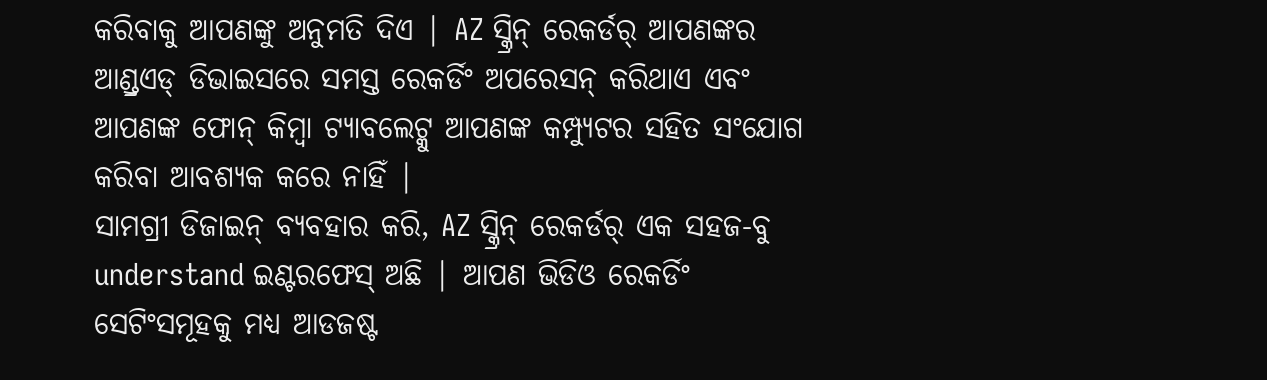କରିବାକୁ ଆପଣଙ୍କୁ ଅନୁମତି ଦିଏ | AZ ସ୍କ୍ରିନ୍ ରେକର୍ଡର୍ ଆପଣଙ୍କର ଆଣ୍ଡ୍ରଏଡ୍ ଡିଭାଇସରେ ସମସ୍ତ ରେକର୍ଡିଂ ଅପରେସନ୍ କରିଥାଏ ଏବଂ ଆପଣଙ୍କ ଫୋନ୍ କିମ୍ବା ଟ୍ୟାବଲେଟ୍କୁ ଆପଣଙ୍କ କମ୍ପ୍ୟୁଟର ସହିତ ସଂଯୋଗ କରିବା ଆବଶ୍ୟକ କରେ ନାହିଁ |
ସାମଗ୍ରୀ ଡିଜାଇନ୍ ବ୍ୟବହାର କରି, AZ ସ୍କ୍ରିନ୍ ରେକର୍ଡର୍ ଏକ ସହଜ-ବୁ understand ଇଣ୍ଟରଫେସ୍ ଅଛି | ଆପଣ ଭିଡିଓ ରେକର୍ଡିଂ ସେଟିଂସମୂହକୁ ମଧ୍ୟ ଆଡଜଷ୍ଟ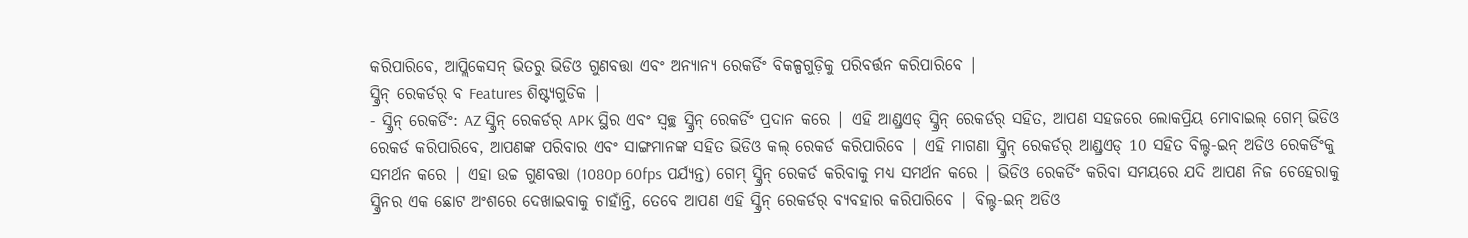କରିପାରିବେ, ଆପ୍ଲିକେସନ୍ ଭିତରୁ ଭିଡିଓ ଗୁଣବତ୍ତା ଏବଂ ଅନ୍ୟାନ୍ୟ ରେକର୍ଡିଂ ବିକଳ୍ପଗୁଡ଼ିକୁ ପରିବର୍ତ୍ତନ କରିପାରିବେ |
ସ୍କ୍ରିନ୍ ରେକର୍ଡର୍ ବ Features ଶିଷ୍ଟ୍ୟଗୁଡିକ |
- ସ୍କ୍ରିନ୍ ରେକର୍ଡିଂ: AZ ସ୍କ୍ରିନ୍ ରେକର୍ଡର୍ APK ସ୍ଥିର ଏବଂ ସ୍ୱଚ୍ଛ ସ୍କ୍ରିନ୍ ରେକର୍ଡିଂ ପ୍ରଦାନ କରେ | ଏହି ଆଣ୍ଡ୍ରଏଡ୍ ସ୍କ୍ରିନ୍ ରେକର୍ଡର୍ ସହିତ, ଆପଣ ସହଜରେ ଲୋକପ୍ରିୟ ମୋବାଇଲ୍ ଗେମ୍ ଭିଡିଓ ରେକର୍ଡ କରିପାରିବେ, ଆପଣଙ୍କ ପରିବାର ଏବଂ ସାଙ୍ଗମାନଙ୍କ ସହିତ ଭିଡିଓ କଲ୍ ରେକର୍ଡ କରିପାରିବେ | ଏହି ମାଗଣା ସ୍କ୍ରିନ୍ ରେକର୍ଡର୍ ଆଣ୍ଡ୍ରଏଡ୍ 10 ସହିତ ବିଲ୍ଟ-ଇନ୍ ଅଡିଓ ରେକର୍ଡିଂକୁ ସମର୍ଥନ କରେ | ଏହା ଉଚ୍ଚ ଗୁଣବତ୍ତା (1080p 60fps ପର୍ଯ୍ୟନ୍ତ) ଗେମ୍ ସ୍କ୍ରିନ୍ ରେକର୍ଡ କରିବାକୁ ମଧ୍ୟ ସମର୍ଥନ କରେ | ଭିଡିଓ ରେକର୍ଡିଂ କରିବା ସମୟରେ ଯଦି ଆପଣ ନିଜ ଚେହେରାକୁ ସ୍କ୍ରିନର ଏକ ଛୋଟ ଅଂଶରେ ଦେଖାଇବାକୁ ଚାହାଁନ୍ତି, ତେବେ ଆପଣ ଏହି ସ୍କ୍ରିନ୍ ରେକର୍ଡର୍ ବ୍ୟବହାର କରିପାରିବେ | ବିଲ୍ଟ-ଇନ୍ ଅଡିଓ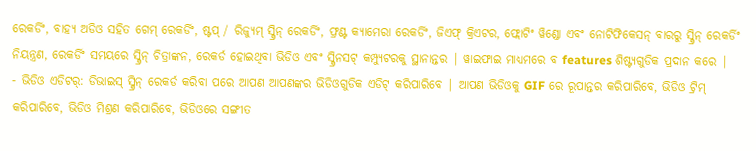ରେକର୍ଡିଂ, ବାହ୍ୟ ଅଡିଓ ସହିତ ଗେମ୍ ରେକର୍ଡିଂ, ଷ୍ଟପ୍ / ରିଜ୍ୟୁମ୍ ସ୍କ୍ରିନ୍ ରେକର୍ଡିଂ, ଫ୍ରଣ୍ଟ କ୍ୟାମେରା ରେକର୍ଡିଂ, ଜିଏଫ୍ କ୍ରିଏଟର, ଫ୍ଲୋଟିଂ ୱିଣ୍ଡୋ ଏବଂ ନୋଟିଫିକେସନ୍ ବାରରୁ ସ୍କ୍ରିନ୍ ରେକର୍ଡିଂ ନିୟନ୍ତ୍ରଣ, ରେକର୍ଡିଂ ସମୟରେ ସ୍କ୍ରିନ୍ ଚିତ୍ରାଙ୍କନ, ରେକର୍ଡ ହୋଇଥିବା ଭିଡିଓ ଏବଂ ସ୍କ୍ରିନସଟ୍ କମ୍ପ୍ୟୁଟରକୁ ସ୍ଥାନାନ୍ତର | ୱାଇଫାଇ ମାଧ୍ୟମରେ ବ features ଶିଷ୍ଟ୍ୟଗୁଡିକ ପ୍ରଦାନ କରେ |
- ଭିଡିଓ ଏଡିଟର୍: ଡିଭାଇସ୍ ସ୍କ୍ରିନ୍ ରେକର୍ଡ କରିବା ପରେ ଆପଣ ଆପଣଙ୍କର ଭିଡିଓଗୁଡିକ ଏଡିଟ୍ କରିପାରିବେ | ଆପଣ ଭିଡିଓକୁ GIF ରେ ରୂପାନ୍ତର କରିପାରିବେ, ଭିଡିଓ ଟ୍ରିମ୍ କରିପାରିବେ, ଭିଡିଓ ମିଶ୍ରଣ କରିପାରିବେ, ଭିଡିଓରେ ସଙ୍ଗୀତ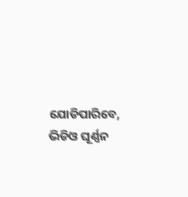ଯୋଡିପାରିବେ, ଭିଡିଓ ଘୂର୍ଣ୍ଣନ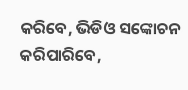କରିବେ, ଭିଡିଓ ସଙ୍କୋଚନ କରିପାରିବେ,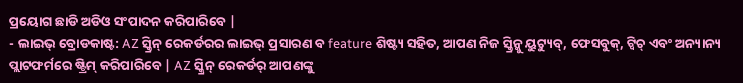ପ୍ରୟୋଗ ଛାଡି ଅଡିଓ ସଂପାଦନ କରିପାରିବେ |
- ଲାଇଭ୍ ବ୍ରୋଡକାଷ୍ଟ: AZ ସ୍କ୍ରିନ୍ ରେକର୍ଡରର ଲାଇଭ୍ ପ୍ରସାରଣ ବ feature ଶିଷ୍ଟ୍ୟ ସହିତ, ଆପଣ ନିଜ ସ୍କ୍ରିନ୍କୁ ୟୁଟ୍ୟୁବ୍, ଫେସବୁକ୍, ଟ୍ୱିଚ୍ ଏବଂ ଅନ୍ୟାନ୍ୟ ପ୍ଲାଟଫର୍ମରେ ଷ୍ଟ୍ରିମ୍ କରିପାରିବେ | AZ ସ୍କ୍ରିନ୍ ରେକର୍ଡର୍ ଆପଣଙ୍କୁ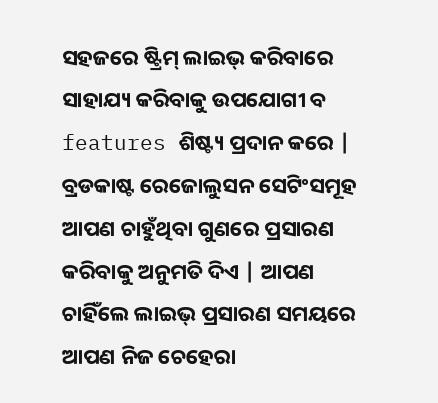ସହଜରେ ଷ୍ଟ୍ରିମ୍ ଲାଇଭ୍ କରିବାରେ ସାହାଯ୍ୟ କରିବାକୁ ଉପଯୋଗୀ ବ features ଶିଷ୍ଟ୍ୟ ପ୍ରଦାନ କରେ | ବ୍ରଡକାଷ୍ଟ ରେଜୋଲୁସନ ସେଟିଂସମୂହ ଆପଣ ଚାହୁଁଥିବା ଗୁଣରେ ପ୍ରସାରଣ କରିବାକୁ ଅନୁମତି ଦିଏ | ଆପଣ ଚାହିଁଲେ ଲାଇଭ୍ ପ୍ରସାରଣ ସମୟରେ ଆପଣ ନିଜ ଚେହେରା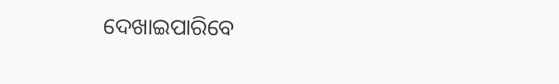ଦେଖାଇପାରିବେ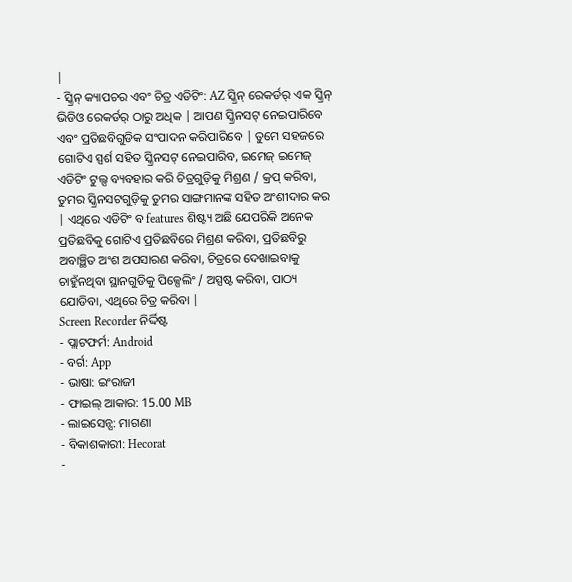|
- ସ୍କ୍ରିନ୍ କ୍ୟାପଚର ଏବଂ ଚିତ୍ର ଏଡିଟିଂ: AZ ସ୍କ୍ରିନ୍ ରେକର୍ଡର୍ ଏକ ସ୍କ୍ରିନ୍ ଭିଡିଓ ରେକର୍ଡର୍ ଠାରୁ ଅଧିକ | ଆପଣ ସ୍କ୍ରିନସଟ୍ ନେଇପାରିବେ ଏବଂ ପ୍ରତିଛବିଗୁଡିକ ସଂପାଦନ କରିପାରିବେ | ତୁମେ ସହଜରେ ଗୋଟିଏ ସ୍ପର୍ଶ ସହିତ ସ୍କ୍ରିନସଟ୍ ନେଇପାରିବ, ଇମେଜ୍ ଇମେଜ୍ ଏଡିଟିଂ ଟୁଲ୍ସ ବ୍ୟବହାର କରି ଚିତ୍ରଗୁଡ଼ିକୁ ମିଶ୍ରଣ / କ୍ରପ୍ କରିବା, ତୁମର ସ୍କ୍ରିନସଟଗୁଡ଼ିକୁ ତୁମର ସାଙ୍ଗମାନଙ୍କ ସହିତ ଅଂଶୀଦାର କର | ଏଥିରେ ଏଡିଟିଂ ବ features ଶିଷ୍ଟ୍ୟ ଅଛି ଯେପରିକି ଅନେକ ପ୍ରତିଛବିକୁ ଗୋଟିଏ ପ୍ରତିଛବିରେ ମିଶ୍ରଣ କରିବା, ପ୍ରତିଛବିରୁ ଅବାଞ୍ଛିତ ଅଂଶ ଅପସାରଣ କରିବା, ଚିତ୍ରରେ ଦେଖାଇବାକୁ ଚାହୁଁନଥିବା ସ୍ଥାନଗୁଡିକୁ ପିକ୍ସେଲିଂ / ଅସ୍ପଷ୍ଟ କରିବା, ପାଠ୍ୟ ଯୋଡିବା, ଏଥିରେ ଚିତ୍ର କରିବା |
Screen Recorder ନିର୍ଦ୍ଦିଷ୍ଟ
- ପ୍ଲାଟଫର୍ମ: Android
- ବର୍ଗ: App
- ଭାଷା: ଇଂରାଜୀ
- ଫାଇଲ୍ ଆକାର: 15.00 MB
- ଲାଇସେନ୍ସ: ମାଗଣା
- ବିକାଶକାରୀ: Hecorat
-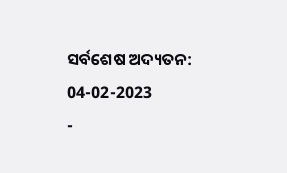ସର୍ବଶେଷ ଅଦ୍ୟତନ: 04-02-2023
-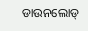ଡାଉନଲୋଡ୍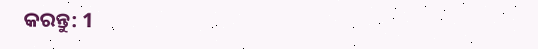କରନ୍ତୁ: 1